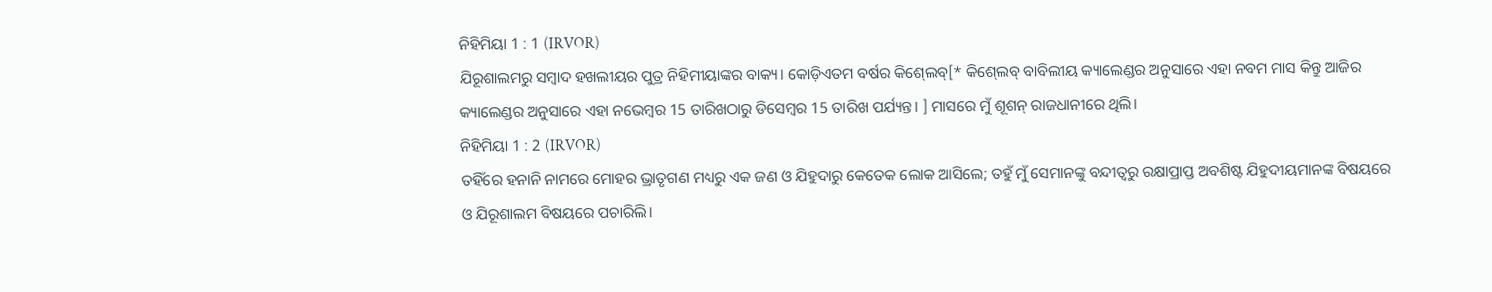ନିହିମିୟା 1 : 1 (IRVOR)
ଯିରୂଶାଲମରୁ ସମ୍ବାଦ ହଖଲୀୟର ପୁତ୍ର ନିହିମୀୟାଙ୍କର ବାକ୍ୟ। କୋଡ଼ିଏତମ ବର୍ଷର କିଶ୍‍ଲେବ୍‍[* କିଶ୍‍ଲେବ୍‍ ବାବିଲୀୟ କ୍ୟାଲେଣ୍ଡର ଅନୁସାରେ ଏହା ନବମ ମାସ କିନ୍ତୁ ଆଜିର କ୍ୟାଲେଣ୍ଡର ଅନୁସାରେ ଏହା ନଭେମ୍ବର 15 ତାରିଖଠାରୁ ଡିସେମ୍ବର 15 ତାରିଖ ପର୍ଯ୍ୟନ୍ତ। ] ମାସରେ ମୁଁ ଶୂଶନ୍‍ ରାଜଧାନୀରେ ଥିଲି।
ନିହିମିୟା 1 : 2 (IRVOR)
ତହିଁରେ ହନାନି ନାମରେ ମୋହର ଭ୍ରାତୃଗଣ ମଧ୍ୟରୁ ଏକ ଜଣ ଓ ଯିହୁଦାରୁ କେତେକ ଲୋକ ଆସିଲେ; ତହୁଁ ମୁଁ ସେମାନଙ୍କୁ ବନ୍ଦୀତ୍ୱରୁ ରକ୍ଷାପ୍ରାପ୍ତ ଅବଶିଷ୍ଟ ଯିହୁଦୀୟମାନଙ୍କ ବିଷୟରେ ଓ ଯିରୂଶାଲମ ବିଷୟରେ ପଚାରିଲି।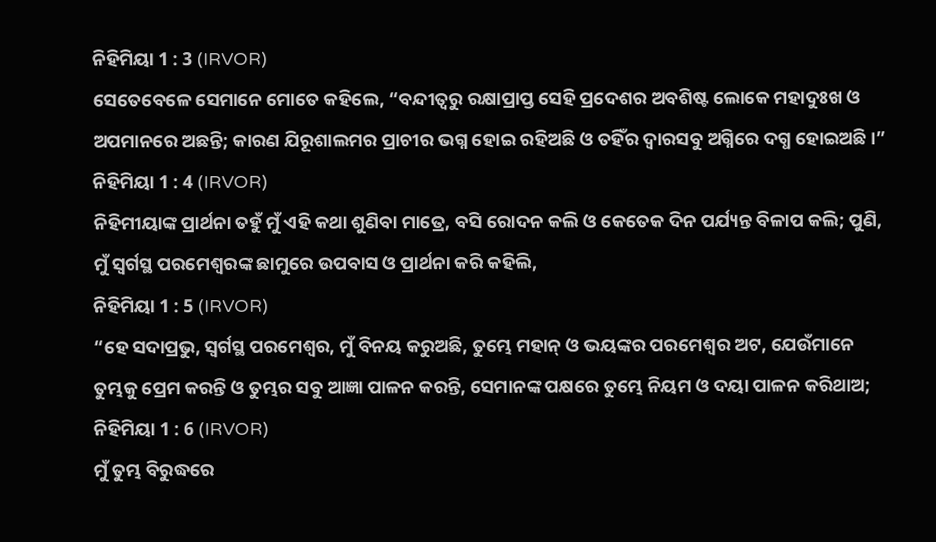ନିହିମିୟା 1 : 3 (IRVOR)
ସେତେବେଳେ ସେମାନେ ମୋତେ କହିଲେ, “ବନ୍ଦୀତ୍ୱରୁ ରକ୍ଷାପ୍ରାପ୍ତ ସେହି ପ୍ରଦେଶର ଅବଶିଷ୍ଟ ଲୋକେ ମହାଦୁଃଖ ଓ ଅପମାନରେ ଅଛନ୍ତି; କାରଣ ଯିରୂଶାଲମର ପ୍ରାଚୀର ଭଗ୍ନ ହୋଇ ରହିଅଛି ଓ ତହିଁର ଦ୍ୱାରସବୁ ଅଗ୍ନିରେ ଦଗ୍ଧ ହୋଇଅଛି।”
ନିହିମିୟା 1 : 4 (IRVOR)
ନିହିମୀୟାଙ୍କ ପ୍ରାର୍ଥନା ତହୁଁ ମୁଁ ଏହି କଥା ଶୁଣିବା ମାତ୍ରେ, ବସି ରୋଦନ କଲି ଓ କେତେକ ଦିନ ପର୍ଯ୍ୟନ୍ତ ବିଳାପ କଲି; ପୁଣି, ମୁଁ ସ୍ୱର୍ଗସ୍ଥ ପରମେଶ୍ୱରଙ୍କ ଛାମୁରେ ଉପବାସ ଓ ପ୍ରାର୍ଥନା କରି କହିଲି,
ନିହିମିୟା 1 : 5 (IRVOR)
“ହେ ସଦାପ୍ରଭୁ, ସ୍ୱର୍ଗସ୍ଥ ପରମେଶ୍ୱର, ମୁଁ ବିନୟ କରୁଅଛି, ତୁମ୍ଭେ ମହାନ୍ ଓ ଭୟଙ୍କର ପରମେଶ୍ୱର ଅଟ, ଯେଉଁମାନେ ତୁମ୍ଭକୁ ପ୍ରେମ କରନ୍ତି ଓ ତୁମ୍ଭର ସବୁ ଆଜ୍ଞା ପାଳନ କରନ୍ତି, ସେମାନଙ୍କ ପକ୍ଷରେ ତୁମ୍ଭେ ନିୟମ ଓ ଦୟା ପାଳନ କରିଥାଅ;
ନିହିମିୟା 1 : 6 (IRVOR)
ମୁଁ ତୁମ୍ଭ ବିରୁଦ୍ଧରେ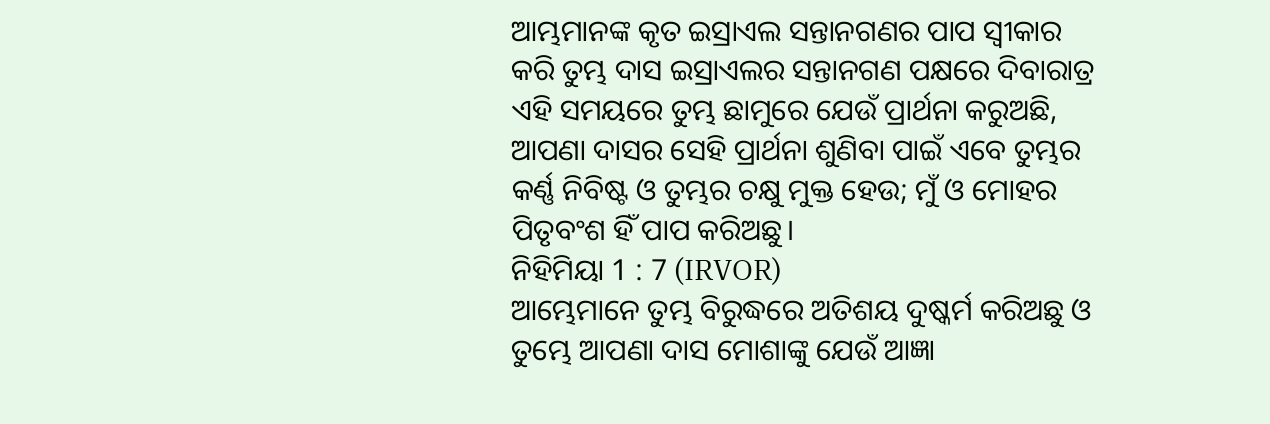ଆମ୍ଭମାନଙ୍କ କୃତ ଇସ୍ରାଏଲ ସନ୍ତାନଗଣର ପାପ ସ୍ୱୀକାର କରି ତୁମ୍ଭ ଦାସ ଇସ୍ରାଏଲର ସନ୍ତାନଗଣ ପକ୍ଷରେ ଦିବାରାତ୍ର ଏହି ସମୟରେ ତୁମ୍ଭ ଛାମୁରେ ଯେଉଁ ପ୍ରାର୍ଥନା କରୁଅଛି, ଆପଣା ଦାସର ସେହି ପ୍ରାର୍ଥନା ଶୁଣିବା ପାଇଁ ଏବେ ତୁମ୍ଭର କର୍ଣ୍ଣ ନିବିଷ୍ଟ ଓ ତୁମ୍ଭର ଚକ୍ଷୁ ମୁକ୍ତ ହେଉ; ମୁଁ ଓ ମୋହର ପିତୃବଂଶ ହିଁ ପାପ କରିଅଛୁ।
ନିହିମିୟା 1 : 7 (IRVOR)
ଆମ୍ଭେମାନେ ତୁମ୍ଭ ବିରୁଦ୍ଧରେ ଅତିଶୟ ଦୁଷ୍କର୍ମ କରିଅଛୁ ଓ ତୁମ୍ଭେ ଆପଣା ଦାସ ମୋଶାଙ୍କୁ ଯେଉଁ ଆଜ୍ଞା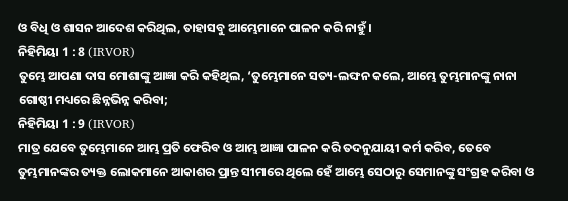ଓ ବିଧି ଓ ଶାସନ ଆଦେଶ କରିଥିଲ, ତାହାସବୁ ଆମ୍ଭେମାନେ ପାଳନ କରି ନାହୁଁ।
ନିହିମିୟା 1 : 8 (IRVOR)
ତୁମ୍ଭେ ଆପଣା ଦାସ ମୋଶାଙ୍କୁ ଆଜ୍ଞା କରି କହିଥିଲ, ‘ତୁମ୍ଭେମାନେ ସତ୍ୟ-ଲଙ୍ଘନ କଲେ, ଆମ୍ଭେ ତୁମ୍ଭମାନଙ୍କୁ ନାନା ଗୋଷ୍ଠୀ ମଧ୍ୟରେ ଛିନ୍ନଭିନ୍ନ କରିବା;
ନିହିମିୟା 1 : 9 (IRVOR)
ମାତ୍ର ଯେବେ ତୁମ୍ଭେମାନେ ଆମ୍ଭ ପ୍ରତି ଫେରିବ ଓ ଆମ୍ଭ ଆଜ୍ଞା ପାଳନ କରି ତଦନୁଯାୟୀ କର୍ମ କରିବ, ତେବେ ତୁମ୍ଭମାନଙ୍କର ତ୍ୟକ୍ତ ଲୋକମାନେ ଆକାଶର ପ୍ରାନ୍ତ ସୀମାରେ ଥିଲେ ହେଁ ଆମ୍ଭେ ସେଠାରୁ ସେମାନଙ୍କୁ ସଂଗ୍ରହ କରିବା ଓ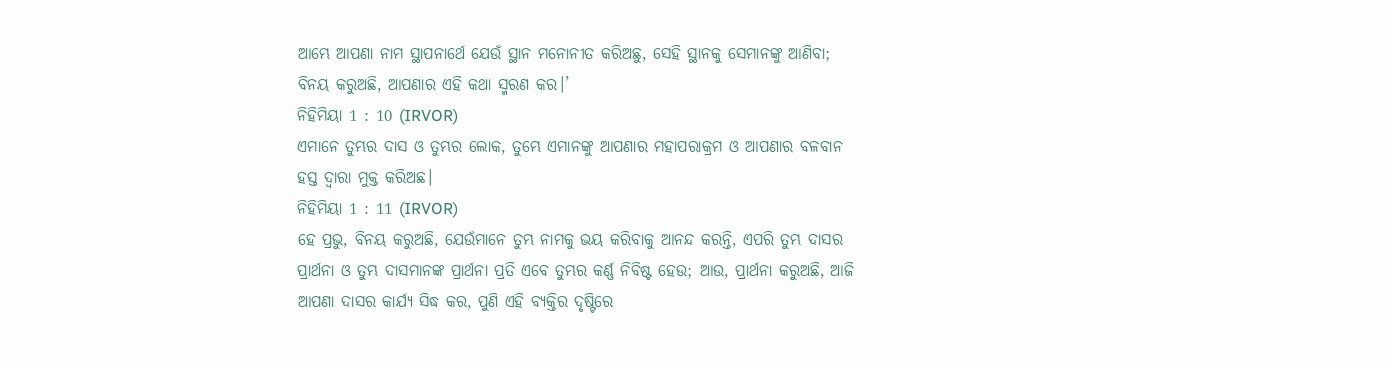ଆମ୍ଭେ ଆପଣା ନାମ ସ୍ଥାପନାର୍ଥେ ଯେଉଁ ସ୍ଥାନ ମନୋନୀତ କରିଅଛୁ, ସେହି ସ୍ଥାନକୁ ସେମାନଙ୍କୁ ଆଣିବା; ବିନୟ କରୁଅଛି, ଆପଣାର ଏହି କଥା ସ୍ମରଣ କର।’
ନିହିମିୟା 1 : 10 (IRVOR)
ଏମାନେ ତୁମ୍ଭର ଦାସ ଓ ତୁମ୍ଭର ଲୋକ, ତୁମ୍ଭେ ଏମାନଙ୍କୁ ଆପଣାର ମହାପରାକ୍ରମ ଓ ଆପଣାର ବଳବାନ ହସ୍ତ ଦ୍ୱାରା ମୁକ୍ତ କରିଅଛ।
ନିହିମିୟା 1 : 11 (IRVOR)
ହେ ପ୍ରଭୁ, ବିନୟ କରୁଅଛି, ଯେଉଁମାନେ ତୁମ୍ଭ ନାମକୁ ଭୟ କରିବାକୁ ଆନନ୍ଦ କରନ୍ତି, ଏପରି ତୁମ୍ଭ ଦାସର ପ୍ରାର୍ଥନା ଓ ତୁମ୍ଭ ଦାସମାନଙ୍କ ପ୍ରାର୍ଥନା ପ୍ରତି ଏବେ ତୁମ୍ଭର କର୍ଣ୍ଣ ନିବିଷ୍ଟ ହେଉ; ଆଉ, ପ୍ରାର୍ଥନା କରୁଅଛି, ଆଜି ଆପଣା ଦାସର କାର୍ଯ୍ୟ ସିଦ୍ଧ କର, ପୁଣି ଏହି ବ୍ୟକ୍ତିର ଦୃଷ୍ଟିରେ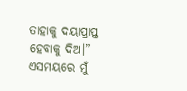ତାହାକୁ ଦୟାପ୍ରାପ୍ତ ହେବାକୁ ଦିଅ।” ଏସମୟରେ ମୁଁ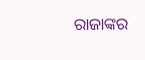ରାଜାଙ୍କର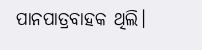ପାନପାତ୍ରବାହକ ଥିଲି।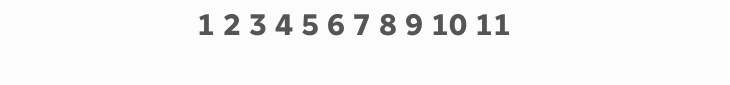1 2 3 4 5 6 7 8 9 10 11